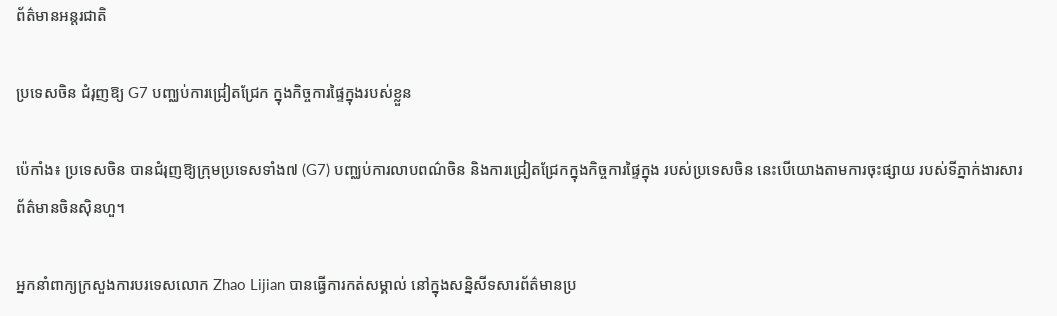ព័ត៌មានអន្តរជាតិ

ប្រទេសចិន ជំរុញឱ្យ G7 បញ្ឈប់ការជ្រៀតជ្រែក ក្នុងកិច្ចការផ្ទៃក្នុងរបស់ខ្លួន

ប៉េកាំង៖ ប្រទេសចិន បានជំរុញឱ្យក្រុមប្រទេសទាំង៧ (G7) បញ្ឈប់ការលាបពណ៌ចិន និងការជ្រៀតជ្រែកក្នុងកិច្ចការផ្ទៃក្នុង របស់ប្រទេសចិន នេះបើយោងតាមការចុះផ្សាយ របស់ទីភ្នាក់ងារសារព័ត៌មានចិនស៊ិនហួ។

អ្នកនាំពាក្យក្រសួងការបរទេសលោក Zhao Lijian បានធ្វើការកត់សម្គាល់ នៅក្នុងសន្និសីទសារព័ត៌មានប្រ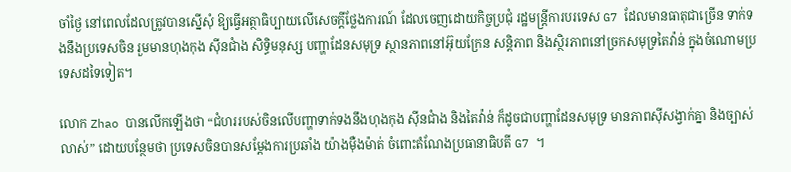ចាំថ្ងៃ នៅពេលដែលត្រូវបានស្នើសុំ ឱ្យធ្វើអត្ថាធិប្បាយលើសេចក្តីថ្លែងការណ៍ ដែលចេញដោយកិច្ចប្រជុំ រដ្ឋមន្ត្រីការបរទេស G7 ដែលមានធាតុជាច្រើន ទាក់ទងនឹងប្រទេសចិន រួមមានហុងកុង ស៊ីនជាំង សិទ្ធិមនុស្ស បញ្ហាដែនសមុទ្រ ស្ថានភាពនៅអ៊ុយក្រែន សន្តិភាព និងស្ថិរភាពនៅច្រកសមុទ្រតៃវ៉ាន់ ក្នុងចំណោមប្រទេសដទៃទៀត។

លោក Zhao បានលើកឡើងថា “ជំហររបស់ចិនលើបញ្ហាទាក់ទងនឹងហុងកុង ស៊ីនជាំង និងតៃវ៉ាន់ ក៏ដូចជាបញ្ហាដែនសមុទ្រ មានភាពស៊ីសង្វាក់គ្នា និងច្បាស់លាស់” ដោយបន្ថែមថា ប្រទេសចិនបានសម្តែងការប្រឆាំង យ៉ាងម៉ឺងម៉ាត់ ចំពោះតំណែងប្រធានាធិបតី G7 ។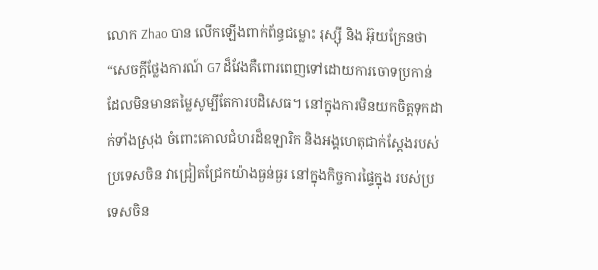លោក Zhao បាន លើកឡើងពាក់ព័ន្ធជម្លោះ រុស្ស៊ី និង អ៊ុយក្រែនថា “សេចក្តីថ្លែងការណ៍ G7 ដ៏វែងគឺពោរពេញទៅដោយការចោទប្រកាន់ ដែលមិនមានតម្លៃសូម្បីតែការបដិសេធ។ នៅក្នុងការមិនយកចិត្តទុកដាក់ទាំងស្រុង ចំពោះគោលជំហរដ៏ឧឡារិក និងអង្គហេតុជាក់ស្តែងរបស់ប្រទេសចិន វាជ្រៀតជ្រែកយ៉ាងធ្ងន់ធ្ងរ នៅក្នុងកិច្ចការផ្ទៃក្នុង របស់ប្រទេសចិន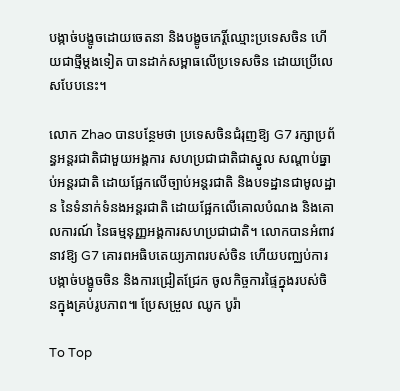បង្កាច់បង្ខូចដោយចេតនា និងបង្ខូចកេរ្តិ៍ឈ្មោះប្រទេសចិន ហើយជាថ្មីម្តងទៀត បានដាក់សម្ពាធលើប្រទេសចិន ដោយប្រើលេសបែបនេះ។

លោក Zhao បានបន្ថែមថា ប្រទេសចិនជំរុញឱ្យ G7 រក្សាប្រព័ន្ធអន្តរជាតិជាមួយអង្គការ សហប្រជាជាតិជាស្នូល សណ្តាប់ធ្នាប់អន្តរជាតិ ដោយផ្អែកលើច្បាប់អន្តរជាតិ និងបទដ្ឋានជាមូលដ្ឋាន នៃទំនាក់ទំនងអន្តរជាតិ ដោយផ្អែកលើគោលបំណង និងគោលការណ៍ នៃធម្មនុញ្ញអង្គការសហប្រជាជាតិ។ លោកបានអំពាវនាវឱ្យ G7 គោរពអធិបតេយ្យភាពរបស់ចិន ហើយបញ្ឈប់ការបង្កាច់បង្ខូចចិន និងការជ្រៀតជ្រែក ចូលកិច្ចការផ្ទៃក្នុងរបស់ចិនក្នុងគ្រប់រូបភាព៕ ប្រែសម្រួល ឈូក បូរ៉ា

To Top